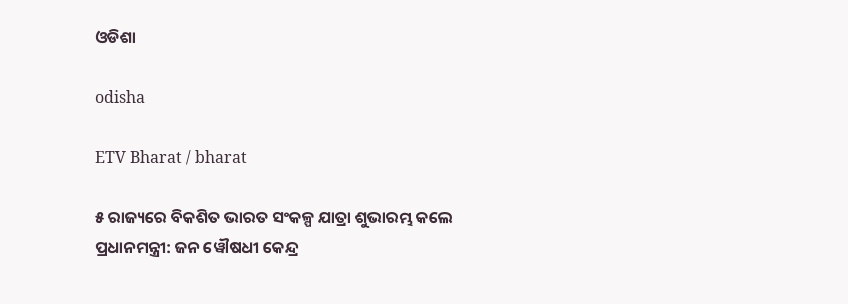ଓଡିଶା

odisha

ETV Bharat / bharat

୫ ରାଜ୍ୟରେ ବିକଶିତ ଭାରତ ସଂକଳ୍ପ ଯାତ୍ରା ଶୁଭାରମ୍ଭ କଲେ ପ୍ରଧାନମନ୍ତ୍ରୀ: ଜନ ୱୌଷଧୀ କେନ୍ଦ୍ର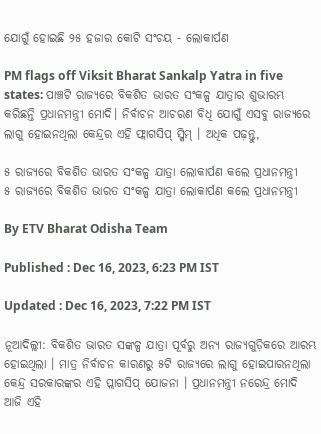ଯୋଗୁଁ ହୋଇଛି ୨୫ ହଜାର କୋଟି ସଂଚୟ - ଲୋକାର୍ପଣ

PM flags off Viksit Bharat Sankalp Yatra in five states: ପାଞ୍ଚଟି ରାଜ୍ୟରେ ବିକଶିତ ଭାରତ ସଂକଳ୍ପ ଯାତ୍ରାର ଶୁଭାରମ୍ଭ କରିଛନ୍ତି ପ୍ରଧାନମନ୍ତ୍ରୀ ମୋଦି। ନିର୍ବାଚନ ଆଚରଣ ବିଧି ଯୋଗୁଁ ଏସବୁ ରାଜ୍ୟରେ ଲାଗୁ ହୋଇନଥିଲା କେନ୍ଦ୍ରର ଏହି ଫ୍ଲାଗସିପ୍ ସ୍କିମ୍ । ଅଧିକ ପଢ଼ନ୍ତୁ,

୫ ରାଜ୍ୟରେ ବିକଶିତ ଭାରତ ସଂକଳ୍ପ ଯାତ୍ରା ଲୋକାର୍ପଣ କଲେ ପ୍ରଧାନମନ୍ତ୍ରୀ
୫ ରାଜ୍ୟରେ ବିକଶିତ ଭାରତ ସଂକଳ୍ପ ଯାତ୍ରା ଲୋକାର୍ପଣ କଲେ ପ୍ରଧାନମନ୍ତ୍ରୀ

By ETV Bharat Odisha Team

Published : Dec 16, 2023, 6:23 PM IST

Updated : Dec 16, 2023, 7:22 PM IST

ନୂଆଦିଲ୍ଲୀ: ବିକଶିତ ଭାରତ ସଙ୍କଳ୍ପ ଯାତ୍ରା ପୂର୍ବରୁ ଅନ୍ୟ ରାଜ୍ୟଗୁଡ଼ିକରେ ଆରମ୍ଭ ହୋଇଥିଲା । ମାତ୍ର ନିର୍ବାଚନ କାରଣରୁ ୫ଟି ରାଜ୍ୟରେ ଲାଗୁ ହୋଇପାରନଥିଲା କେନ୍ଦ୍ର ସରକାରଙ୍କର ଏହି ପ୍ଲାଗସିପ୍ ଯୋଜନା । ପ୍ରଧାନମନ୍ତ୍ରୀ ନରେନ୍ଦ୍ର ମୋଦି ଆଜି ଏହି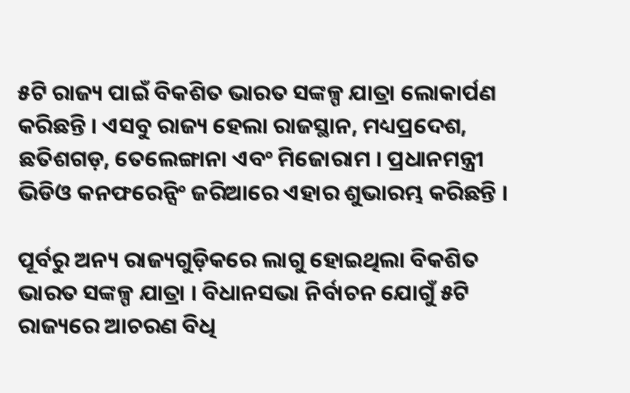୫ଟି ରାଜ୍ୟ ପାଇଁ ବିକଶିତ ଭାରତ ସଙ୍କଳ୍ପ ଯାତ୍ରା ଲୋକାର୍ପଣ କରିଛନ୍ତି । ଏସବୁ ରାଜ୍ୟ ହେଲା ରାଜସ୍ଥାନ, ମଧ୍ୟପ୍ରଦେଶ, ଛତିଶଗଡ଼, ତେଲେଙ୍ଗାନା ଏବଂ ମିଜୋରାମ । ପ୍ରଧାନମନ୍ତ୍ରୀ ଭିଡିଓ କନଫରେନ୍ସିଂ ଜରିଆରେ ଏହାର ଶୁଭାରମ୍ଭ କରିଛନ୍ତି ।

ପୂର୍ବରୁ ଅନ୍ୟ ରାଜ୍ୟଗୁଡ଼ିକରେ ଲାଗୁ ହୋଇଥିଲା ବିକଶିତ ଭାରତ ସଙ୍କଳ୍ପ ଯାତ୍ରା । ବିଧାନସଭା ନିର୍ବାଚନ ଯୋଗୁଁ ୫ଟି ରାଜ୍ୟରେ ଆଚରଣ ବିଧି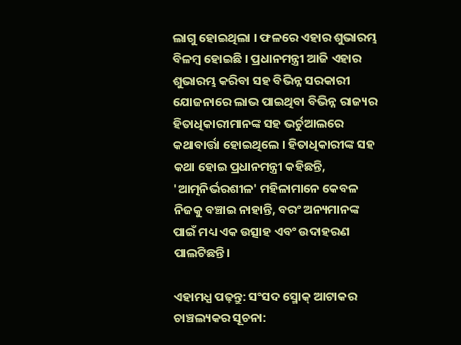ଲାଗୁ ହୋଇଥିଲା । ଫଳରେ ଏହାର ଶୁଭାରମ୍ଭ ବିଳମ୍ବ ହୋଇଛି । ପ୍ରଧାନମନ୍ତ୍ରୀ ଆଜି ଏହାର ଶୁଭାରମ୍ଭ କରିବା ସହ ବିଭିନ୍ନ ସରକାରୀ ଯୋଜନାରେ ଲାଭ ପାଇଥିବା ବିଭିନ୍ନ ରାଜ୍ୟର ହିତାଧିକାରୀମାନଙ୍କ ସହ ଭର୍ଚୁଆଲରେ କଥାବାର୍ତ୍ତା ହୋଇଥିଲେ । ହିତାଧିକାରୀଙ୍କ ସହ କଥା ହୋଇ ପ୍ରଧାନମନ୍ତ୍ରୀ କହିଛନ୍ତି, 'ଆତ୍ମନିର୍ଭରଶୀଳ' ମହିଳାମାନେ କେବଳ ନିଜକୁ ବଞ୍ଚାଇ ନାହାନ୍ତି, ବରଂ ଅନ୍ୟମାନଙ୍କ ପାଇଁ ମଧ୍ୟ ଏକ ଉତ୍ସାହ ଏବଂ ଉଦାହରଣ ପାଲଟିଛନ୍ତି।

ଏହାମଧ୍ଯ ପଢ଼ନ୍ତୁ: ସଂସଦ ସ୍ମୋକ୍ ଆଟାକର ଚାଞ୍ଚଲ୍ୟକର ସୂଚନା: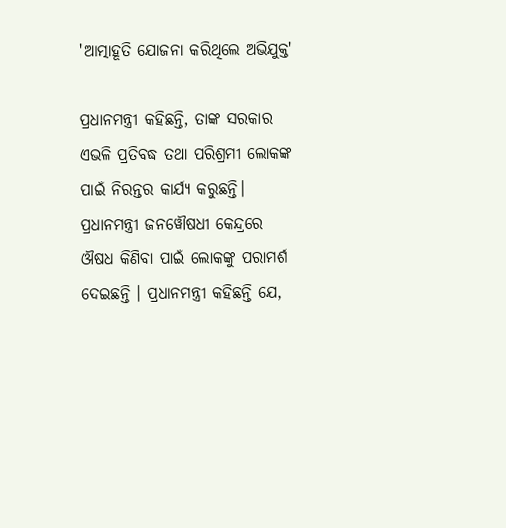'ଆତ୍ମାହୂତି ଯୋଜନା କରିଥିଲେ ଅଭିଯୁକ୍ତ'

ପ୍ରଧାନମନ୍ତ୍ରୀ କହିଛନ୍ତି, ତାଙ୍କ ସରକାର ଏଭଳି ପ୍ରତିବଦ୍ଧ ତଥା ପରିଶ୍ରମୀ ଲୋକଙ୍କ ପାଇଁ ନିରନ୍ତର କାର୍ଯ୍ୟ କରୁଛନ୍ତି। ପ୍ରଧାନମନ୍ତ୍ରୀ ଜନୱୌଷଧୀ କେନ୍ଦ୍ରରେ ଔଷଧ କିଣିବା ପାଇଁ ଲୋକଙ୍କୁ ପରାମର୍ଶ ଦେଇଛନ୍ତି । ପ୍ରଧାନମନ୍ତ୍ରୀ କହିଛନ୍ତି ଯେ,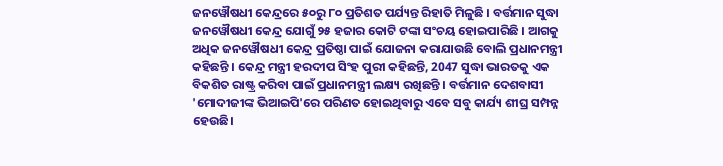ଜନୱୌଷଧୀ କେନ୍ଦ୍ରରେ ୫୦ରୁ ୮୦ ପ୍ରତିଶତ ପର୍ଯ୍ୟନ୍ତ ରିହାତି ମିଳୁଛି । ବର୍ତ୍ତମାନ ସୁଦ୍ଧା ଜନୱୌଷଧୀ କେନ୍ଦ୍ର ଯୋଗୁଁ ୨୫ ହଜାର କୋଟି ଟଙ୍କା ସଂଚୟ ହୋଇପାରିଛି । ଆଗକୁ ଅଧିକ ଜନୱୌଷଧୀ କେନ୍ଦ୍ର ପ୍ରତିଷ୍ଠା ପାଇଁ ଯୋଜନା କରାଯାଉଛି ବୋଲି ପ୍ରଧାନମନ୍ତ୍ରୀ କହିଛନ୍ତି । କେନ୍ଦ୍ର ମନ୍ତ୍ରୀ ହରଦୀପ ସିଂହ ପୁରୀ କହିଛନ୍ତି, 2047 ସୁଦ୍ଧା ଭାରତକୁ ଏକ ବିକଶିତ ରାଷ୍ଟ୍ର କରିବା ପାଇଁ ପ୍ରଧାନମନ୍ତ୍ରୀ ଲକ୍ଷ୍ୟ ରଖିଛନ୍ତି । ବର୍ତ୍ତମାନ ଦେଶବାସୀ 'ମୋଦୀଜୀଙ୍କ ଭିଆଇପି'ରେ ପରିଣତ ହୋଇଥିବାରୁ ଏବେ ସବୁ କାର୍ଯ୍ୟ ଶୀଘ୍ର ସମ୍ପନ୍ନ ହେଉଛି।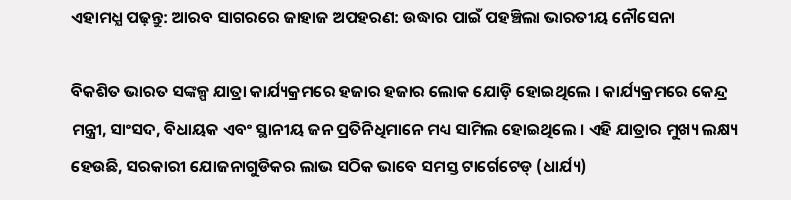ଏହାମଧ୍ଯ ପଢ଼ନ୍ତୁ: ଆରବ ସାଗରରେ ଜାହାଜ ଅପହରଣ: ଉଦ୍ଧାର ପାଇଁ ପହଞ୍ଚିଲା ଭାରତୀୟ ନୌସେନା

ବିକଶିତ ଭାରତ ସଙ୍କଳ୍ପ ଯାତ୍ରା କାର୍ଯ୍ୟକ୍ରମରେ ହଜାର ହଜାର ଲୋକ ଯୋଡ଼ି ହୋଇଥିଲେ । କାର୍ଯ୍ୟକ୍ରମରେ କେନ୍ଦ୍ର ମନ୍ତ୍ରୀ, ସାଂସଦ, ବିଧାୟକ ଏବଂ ସ୍ଥାନୀୟ ଜନ ପ୍ରତିନିଧିମାନେ ମଧ୍ୟ ସାମିଲ ହୋଇଥିଲେ । ଏହି ଯାତ୍ରାର ମୁଖ୍ୟ ଲକ୍ଷ୍ୟ ହେଉଛି, ସରକାରୀ ଯୋଜନାଗୁଡିକର ଲାଭ ସଠିକ ଭାବେ ସମସ୍ତ ଟାର୍ଗେଟେଡ୍ (ଧାର୍ଯ୍ୟ)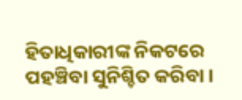ହିତାଧିକାରୀଙ୍କ ନିକଟରେ ପହଞ୍ଚିବା ସୁନିଶ୍ଚିତ କରିବା ।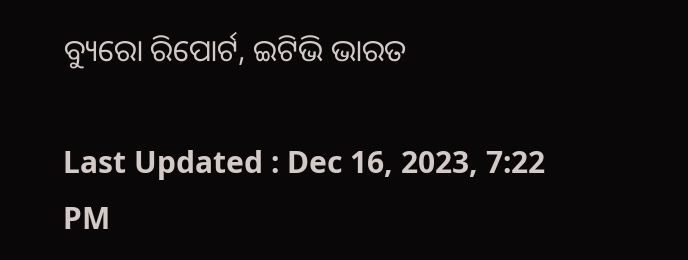ବ୍ୟୁରୋ ରିପୋର୍ଟ, ଇଟିଭି ଭାରତ

Last Updated : Dec 16, 2023, 7:22 PM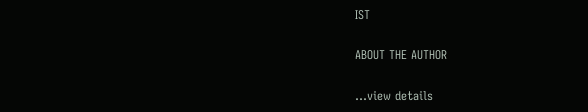IST

ABOUT THE AUTHOR

...view details